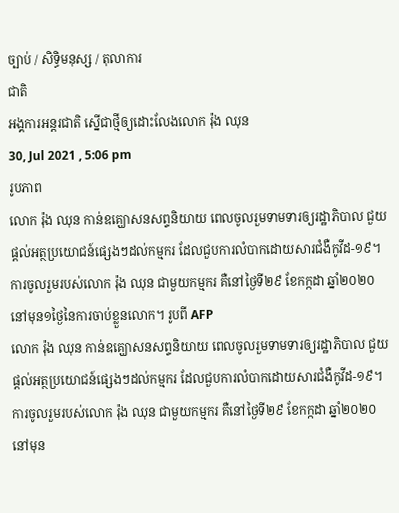ច្បាប់ / សិទិ្ធមនុស្ស / តុលាការ
ជាតិ
អង្គការអន្តរជាតិ ស្នើជាថ្មីឲ្យដោះលែងលោក រ៉ុង ឈុន
30, Jul 2021 , 5:06 pm
រូបភាព
លោក រ៉ុង ឈុន កាន់ឧគ្ឃោសនសព្ទនិយាយ ពេលចូលរួមទាមទារឲ្យរដ្ឋាភិបាល ជួយផ្តល់អត្ថប្រយោជន៍ផ្សេងៗដល់កម្មករ ដែលជួបការលំបាកដោយសារជំងឺកូវីដ-១៩។ ការចូលរួមរបស់លោក រ៉ុង ឈុន ជាមួយកម្មករ គឺនៅថ្ងៃទី២៩ ខែកក្កដា ឆ្នាំ២០២០ នៅមុន១ថ្ងៃនៃការចាប់ខ្លួនលោក។ រូបពី AFP
លោក រ៉ុង ឈុន កាន់ឧគ្ឃោសនសព្ទនិយាយ ពេលចូលរួមទាមទារឲ្យរដ្ឋាភិបាល ជួយផ្តល់អត្ថប្រយោជន៍ផ្សេងៗដល់កម្មករ ដែលជួបការលំបាកដោយសារជំងឺកូវីដ-១៩។ ការចូលរួមរបស់លោក រ៉ុង ឈុន ជាមួយកម្មករ គឺនៅថ្ងៃទី២៩ ខែកក្កដា ឆ្នាំ២០២០ នៅមុន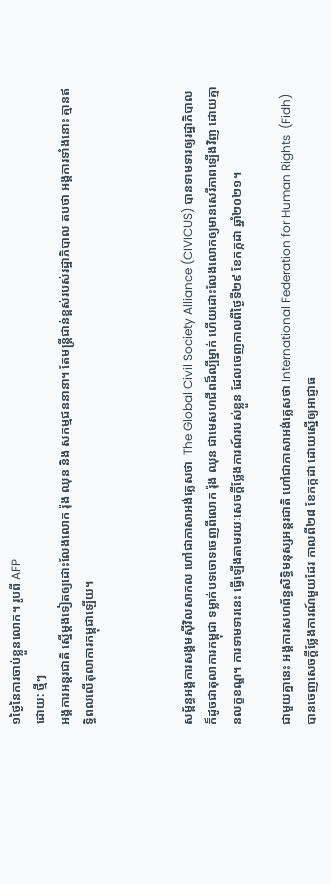១ថ្ងៃនៃការចាប់ខ្លួនលោក។ រូបពី AFP
ដោយ: ថ្មីៗ
អង្គការអន្តរជាតិ ស្នើម្តងទៀតឲ្យដោះលែងលោក រ៉ុង ឈុន និង សកម្មជននានា។ តែមន្រ្តីជាន់ខ្ពស់របស់រដ្ឋាភិបាល តបថា អង្គការទាំងនោះ គ្មានឥទ្ធិពលលើតុលាការកម្ពុជាឡើយ។



សម្ព័ន្ធអង្គការសង្គមស៊ីវិលសាកល ហៅជាភាសាអង់គ្លេសថា  The Global Civil Society Alliance (CIVICUS) បានទាមទារឲ្យរដ្ឋាភិបាល ក៏ដូចជាតុលាការកម្ពុជា ទម្លាក់បទចោទចេញពីលោក រ៉ុង ឈុន ជាមេសហជីពដ៏ល្បីម្នាក់ ហើយដោះលែងលោកឲ្យមានសេរីភាពឡើងវិញ ដោយគ្មានលក្ខខណ្ឌ។ ការទាមទារនេះ ធ្វើឡើងតាមរយៈសេចក្តីថ្លែងការណ៍របស់ខ្លួន ដែលចេញកាលពីថ្ងៃទី២៩ ខែកក្កដា ឆ្នាំ២០២១។

ជាមួយគ្នានេះ អង្គការសហព័ន្ធសិទ្ធិមនុស្សអន្តរជាតិ ហៅជាភាសាអង់គ្លេសថា International Federation for Human Rights  (Fidh) បានចេញសេចក្តីថ្លែងការណ៍មួយដែរ កាលពី២៨ ខែកក្កដា ដោយស្នើឲ្យអាជ្ញាធ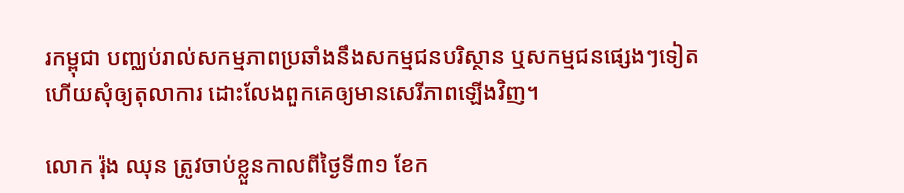រកម្ពុជា បញ្ឈប់រាល់សកម្មភាពប្រឆាំងនឹងសកម្មជនបរិស្ថាន ឬសកម្មជនផ្សេងៗទៀត ហើយសុំឲ្យតុលាការ ដោះលែងពួកគេឲ្យមានសេរីភាពឡើងវិញ។

លោក រ៉ុង ឈុន ត្រូវចាប់ខ្លួនកាលពីថ្ងៃទី៣១ ខែក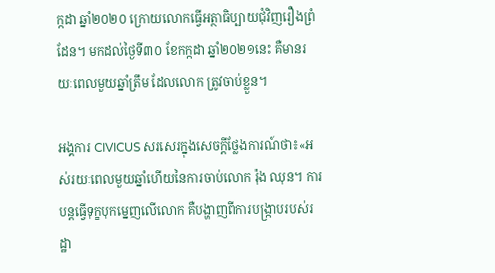ក្កដា ឆ្នាំ២០២០ ក្រោយលោកធ្វើអត្ថាធិប្បាយជុំវិញរឿងព្រំដែន។ មកដល់ថ្ងៃទី៣០ ខែកក្កដា ឆ្នាំ២០២១នេះ គឺមានរយៈពេលមួយឆ្នាំត្រឹម ដែលលោក ត្រូវចាប់ខ្លួន។

អង្គការ CIVICUS សរសេរក្នុងសេចក្តីថ្លែងការណ៍ថា៖«អស់រយៈពេលមួយឆ្នាំហើយនៃការចាប់លោក រ៉ុង ឈុន។ ការបន្តធ្វើទុក្ខបុកម្នេញលើលោក គឺបង្ហាញពីការបង្ក្រាបរបស់រដ្ឋា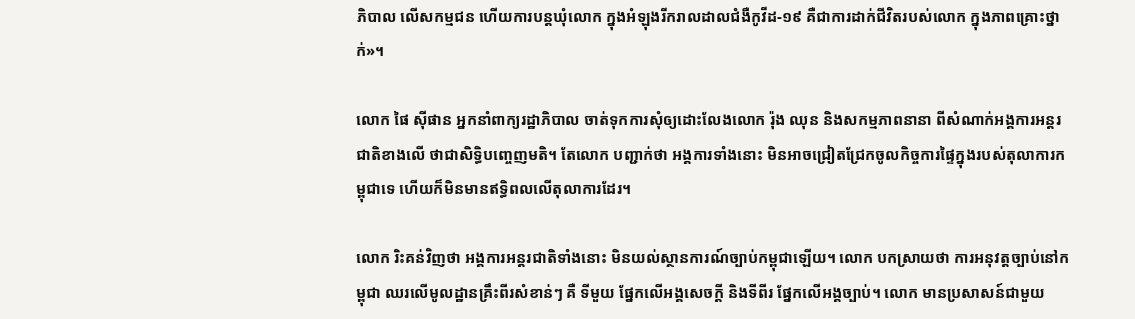ភិបាល លើសកម្មជន ហើយការបន្តឃុំលោក ក្នុងអំឡុងរីករាលដាលជំងឺកូវីដ-១៩ គឺជាការដាក់ជីវិតរបស់លោក ក្នុងភាពគ្រោះថ្នាក់»។

លោក ផៃ ស៊ីផាន អ្នកនាំពាក្យរដ្ឋាភិបាល ចាត់ទុកការសុំឲ្យដោះលែងលោក រ៉ុង ឈុន និងសកម្មភាពនានា ពីសំណាក់អង្គការអន្តរជាតិខាងលើ ថាជាសិទ្ធិបញ្ចេញមតិ។ តែលោក បញ្ជាក់ថា អង្គការទាំងនោះ មិនអាចជ្រៀតជ្រែកចូលកិច្ចការផ្ទៃក្នុងរបស់តុលាការកម្ពុជាទេ ហើយក៏មិនមានឥទ្ធិពលលើតុលាការដែរ។

លោក រិះគន់វិញថា អង្គការអន្តរជាតិទាំងនោះ មិនយល់ស្ថានការណ៍ច្បាប់កម្ពុជាឡើយ។ លោក បកស្រាយថា ការអនុវត្តច្បាប់នៅកម្ពុជា ឈរលើមូលដ្ឋានគ្រឹះពីរសំខាន់ៗ គឺ ទីមួយ ផ្នែកលើអង្គសេចក្តី និងទីពីរ ផ្នែកលើអង្គច្បាប់។ លោក មានប្រសាសន៍ជាមួយ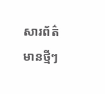សារព័ត៌មានថ្មីៗ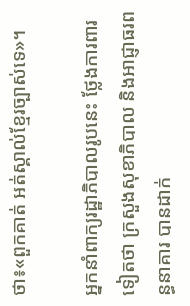ថា៖«ពួកគាត់ អត់ស្គាល់ខ្មែរច្បាស់ទេ»។

អ្នកនាំពាក្យរដ្ឋាភិបាលរូបនេះ ថ្លែងការពារទៀតថា ក្រសួងសុខាភិបាល និងអាជ្ញាធរពន្ធនាគារ បានដាក់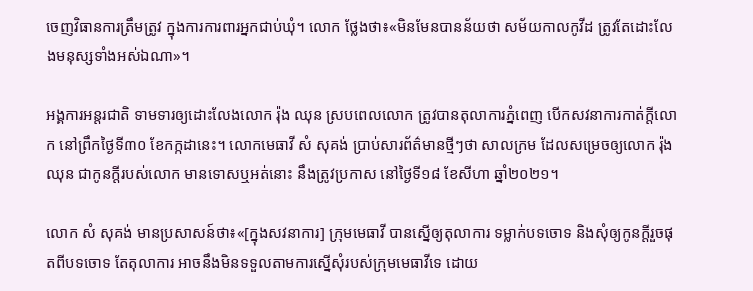ចេញវិធានការត្រឹមត្រូវ ក្នុងការការពារអ្នកជាប់ឃុំ។ លោក ថ្លែងថា៖«មិនមែនបានន័យថា សម័យកាលកូវីដ ត្រូវតែដោះលែងមនុស្សទាំងអស់ឯណា»។

អង្គការអន្តរជាតិ ទាមទារឲ្យដោះលែងលោក រ៉ុង ឈុន ស្របពេលលោក ត្រូវបានតុលាការភ្នំពេញ បើកសវនាការកាត់ក្តីលោក នៅព្រឹកថ្ងៃទី៣០ ខែកក្កដានេះ។ លោកមេធាវី សំ សុគង់ ប្រាប់សារព័ត៌មានថ្មីៗថា សាលក្រម ដែលសម្រេចឲ្យលោក រ៉ុង ឈុន ជាកូនក្តីរបស់លោក មានទោសឬអត់នោះ នឹងត្រូវប្រកាស នៅថ្ងៃទី១៨ ខែសីហា ឆ្នាំ២០២១។

លោក សំ សុគង់ មានប្រសាសន៍ថា៖«[ក្នុងសវនាការ] ក្រុមមេធាវី បានស្នើឲ្យតុលាការ ទម្លាក់បទចោទ និងសុំឲ្យកូនក្តីរួចផុតពីបទចោទ តែតុលាការ អាចនឹងមិនទទួលតាមការស្នើសុំរបស់ក្រុមមេធាវីទេ ដោយ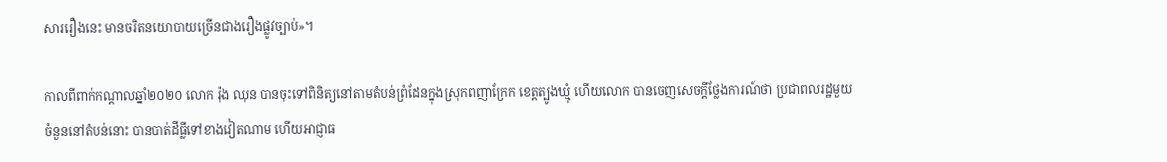សាររឿងនេះ មានចរិតនយោបាយច្រើនជាងរឿងផ្លូវច្បាប់»។

កាលពីពាក់កណ្តាលឆ្នាំ២០២០ លោក រ៉ុង ឈុន បានចុះទៅពិនិត្យនៅតាមតំបន់ព្រំដែនក្នុងស្រុកពញាក្រែក ខេត្តត្បូងឃ្មុំ ហើយលោក បានចេញសេចក្តីថ្លែងការណ៍ថា ប្រជាពលរដ្ឋមួយចំនួននៅតំបន់នោះ បានបាត់ដីធ្លីទៅខាងវៀតណាម ហើយអាជ្ញាធ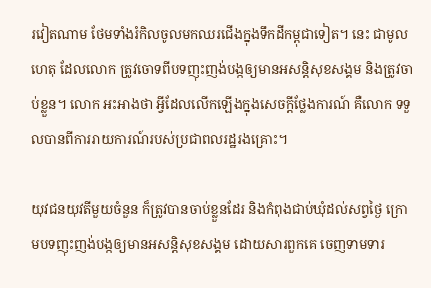រវៀតណាម ថែមទាំងរំកិលចូលមកឈរជើងក្នុងទឹកដីកម្ពុជាទៀត។ នេះ ជាមូលហេតុ ដែលលោក ត្រូវចោទពីបទញុះញង់បង្កឲ្យមានអសន្តិសុខសង្គម និងត្រូវចាប់ខ្លួន។ លោក អះអាងថា អ្វីដែលលើកឡើងក្នុងសេចក្តីថ្លែងការណ៍ គឺលោក ទទួលបានពីការរាយការណ៍របស់ប្រជាពលរដ្ឋរងគ្រោះ។

យុវជនយុវតីមួយចំនួន ក៏ត្រូវបានចាប់ខ្លួនដែរ និងកំពុងជាប់ឃុំដល់សព្វថ្ងៃ ក្រោមបទញុះញង់បង្កឲ្យមានអសន្តិសុខសង្គម ដោយសារពួកគេ ចេញទាមទារ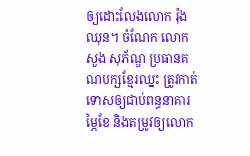ឲ្យដោះលែងលោក រ៉ុង ឈុន។ ចំណែក លោក សួង សុភ័ណ្ឌ ប្រធានគណបក្សខ្មែរឈ្នះ ត្រូវកាត់ទោសឲ្យជាប់ពន្ធនាគារម្ភៃខែ និងតម្រូវឲ្យលោក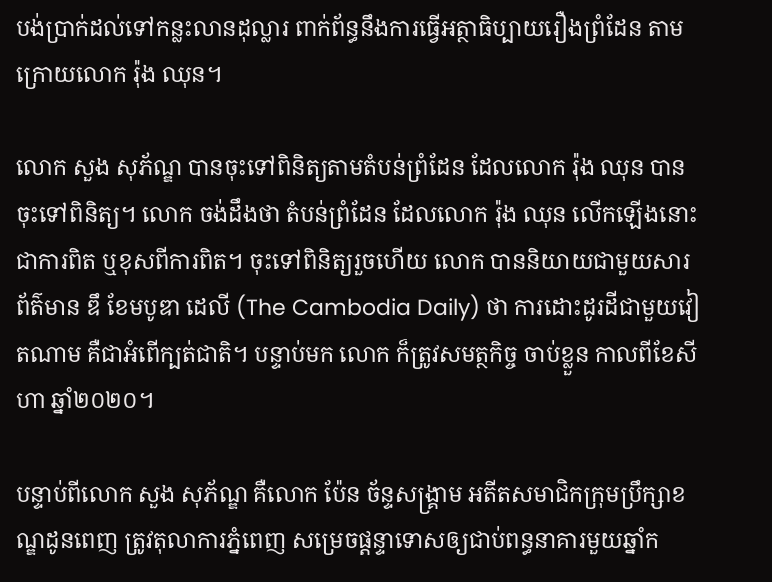បង់ប្រាក់ដល់ទៅកន្លះលានដុល្លារ ពាក់ព័ន្ធនឹងការធ្វើអត្ថាធិប្បាយរឿងព្រំដែន តាមក្រោយលោក រ៉ុង ឈុន។

លោក សួង សុភ័ណ្ឌ បានចុះទៅពិនិត្យតាមតំបន់ព្រំដែន ដែលលោក រ៉ុង ឈុន បានចុះទៅពិនិត្យ។ លោក ចង់ដឹងថា តំបន់ព្រំដែន ដែលលោក រ៉ុង ឈុន លើកឡើងនោះ ជាការពិត ឬខុសពីការពិត។ ចុះទៅពិនិត្យរួចហើយ លោក បាននិយាយជាមួយសារព័ត៌មាន ឌឹ ខែមបូឌា ដេលី (The Cambodia Daily) ថា ការដោះដូរដីជាមួយវៀតណាម គឺជាអំពើក្បត់ជាតិ។ បន្ទាប់មក លោក ក៏ត្រូវសមត្ថកិច្ច ចាប់ខ្លួន កាលពីខែសីហា ឆ្នាំ២០២០។

បន្ទាប់ពីលោក សួង សុភ័ណ្ឌ គឺលោក ប៉ែន ច័ន្ទសង្គ្រាម អតីតសមាជិកក្រុមប្រឹក្សាខណ្ឌដូនពេញ ត្រូវតុលាការភ្នំពេញ សម្រេចផ្តន្ទាទោសឲ្យជាប់ពន្ធនាគារមួយឆ្នាំក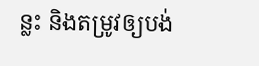ន្លះ និងតម្រូវឲ្យបង់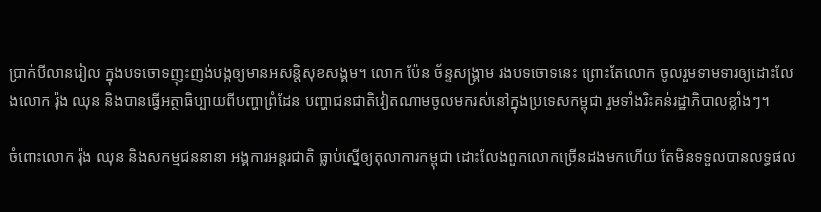ប្រាក់បីលានរៀល ក្នុងបទចោទញុះញង់បង្កឲ្យមានអសន្តិសុខសង្គម។ លោក ប៉ែន ច័ន្ទសង្គ្រាម រងបទចោទនេះ ព្រោះតែលោក ចូលរួមទាមទារឲ្យដោះលែងលោក រ៉ុង ឈុន និងបានធ្វើអត្ថាធិប្បាយពីបញ្ហាព្រំដែន បញ្ហាជនជាតិវៀតណាមចូលមករស់នៅក្នុងប្រទេសកម្ពុជា រួមទាំងរិះគន់រដ្ឋាភិបាលខ្លាំងៗ។

ចំពោះលោក រ៉ុង ឈុន និងសកម្មជននានា អង្គការអន្តរជាតិ ធ្លាប់ស្នើឲ្យតុលាការកម្ពុជា ដោះលែងពួកលោកច្រើនដងមកហើយ តែមិនទទួលបានលទ្ធផល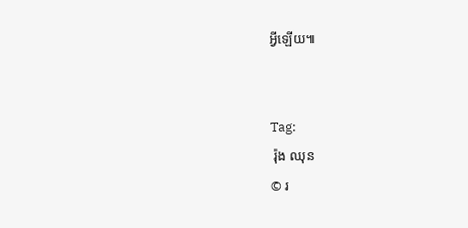អ្វីឡើយ៕


Tag:
 រ៉ុង ឈុន
© រ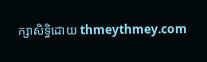ក្សាសិទ្ធិដោយ thmeythmey.com